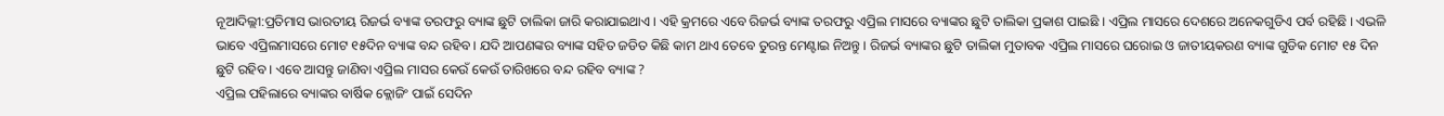ନୂଆଦିଲ୍ଲୀ:ପ୍ରତିମାସ ଭାରତୀୟ ରିଜର୍ଭ ବ୍ୟାଙ୍କ ତରଫରୁ ବ୍ୟାଙ୍କ ଛୁଟି ତାଲିକା ଜାରି କରାଯାଇଥାଏ । ଏହି କ୍ରମରେ ଏବେ ରିଜର୍ଭ ବ୍ୟାଙ୍କ ତରଫରୁ ଏପ୍ରିଲ ମାସରେ ବ୍ୟାଙ୍କର ଛୁଟି ତାଲିକା ପ୍ରକାଶ ପାଇଛି । ଏପ୍ରିଲ ମାସରେ ଦେଶରେ ଅନେକଗୁଡିଏ ପର୍ବ ରହିଛି । ଏଭଳି ଭାବେ ଏପ୍ରିଲମାସରେ ମୋଟ ୧୫ଦିନ ବ୍ୟାଙ୍କ ବନ୍ଦ ରହିବ । ଯଦି ଆପଣଙ୍କର ବ୍ୟାଙ୍କ ସହିତ ଜଡିତ କିଛି କାମ ଥାଏ ତେବେ ତୁରନ୍ତ ମେଣ୍ଟାଇ ନିଅନ୍ତୁ । ରିଜର୍ଭ ବ୍ୟାଙ୍କର ଛୁଟି ତାଲିକା ମୁତାବକ ଏପ୍ରିଲ ମାସରେ ଘରୋଇ ଓ ଜାତୀୟକରଣ ବ୍ୟାଙ୍କ ଗୁଡିକ ମୋଟ ୧୫ ଦିନ ଛୁଟି ରହିବ । ଏବେ ଆସନ୍ତୁ ଜାଣିବା ଏପ୍ରିଲ ମାସର କେଉଁ କେଉଁ ତାରିଖରେ ବନ୍ଦ ରହିବ ବ୍ୟାଙ୍କ ?
ଏପ୍ରିଲ ପହିଲାରେ ବ୍ୟାଙ୍କର ବାର୍ଷିକ କ୍ଲୋଜିଂ ପାଇଁ ସେଦିନ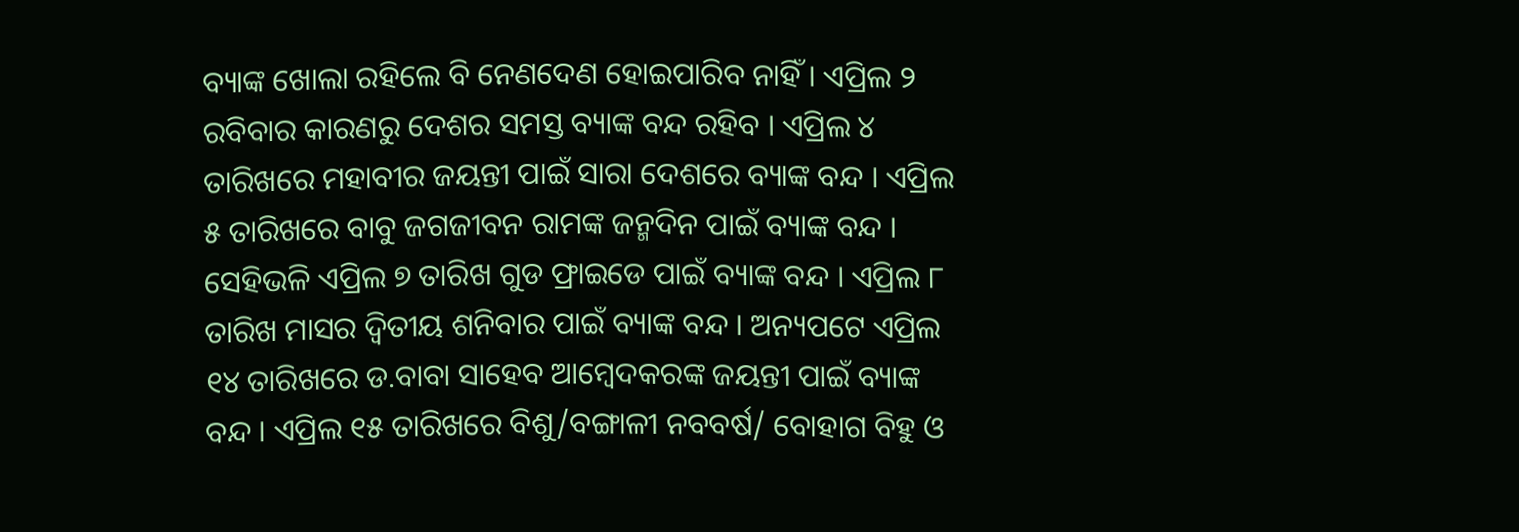ବ୍ୟାଙ୍କ ଖୋଲା ରହିଲେ ବି ନେଣଦେଣ ହୋଇପାରିବ ନାହିଁ । ଏପ୍ରିଲ ୨ ରବିବାର କାରଣରୁ ଦେଶର ସମସ୍ତ ବ୍ୟାଙ୍କ ବନ୍ଦ ରହିବ । ଏପ୍ରିଲ ୪ ତାରିଖରେ ମହାବୀର ଜୟନ୍ତୀ ପାଇଁ ସାରା ଦେଶରେ ବ୍ୟାଙ୍କ ବନ୍ଦ । ଏପ୍ରିଲ ୫ ତାରିଖରେ ବାବୁ ଜଗଜୀବନ ରାମଙ୍କ ଜନ୍ମଦିନ ପାଇଁ ବ୍ୟାଙ୍କ ବନ୍ଦ । ସେହିଭଳି ଏପ୍ରିଲ ୭ ତାରିଖ ଗୁଡ ଫ୍ରାଇଡେ ପାଇଁ ବ୍ୟାଙ୍କ ବନ୍ଦ । ଏପ୍ରିଲ ୮ ତାରିଖ ମାସର ଦ୍ୱିତୀୟ ଶନିବାର ପାଇଁ ବ୍ୟାଙ୍କ ବନ୍ଦ । ଅନ୍ୟପଟେ ଏପ୍ରିଲ ୧୪ ତାରିଖରେ ଡ.ବାବା ସାହେବ ଆମ୍ବେଦକରଙ୍କ ଜୟନ୍ତୀ ପାଇଁ ବ୍ୟାଙ୍କ ବନ୍ଦ । ଏପ୍ରିଲ ୧୫ ତାରିଖରେ ବିଶୁ/ବଙ୍ଗାଳୀ ନବବର୍ଷ/ ବୋହାଗ ବିହୁ ଓ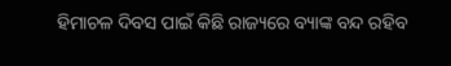ହିମାଚଳ ଦିବସ ପାଇଁ କିଛି ରାଜ୍ୟରେ ବ୍ୟାଙ୍କ ବନ୍ଦ ରହିବ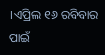।ଏପ୍ରିଲ ୧୬ ରବିବାର ପାଇଁ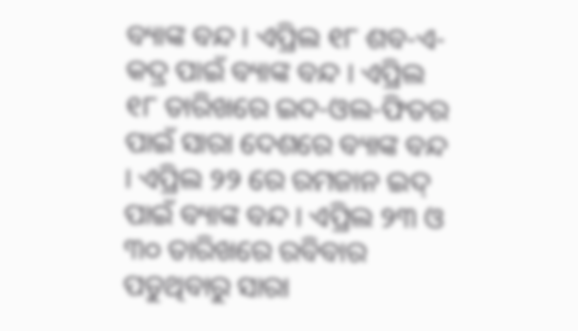ବ୍ୟାଙ୍କ ବନ୍ଦ । ଏପ୍ରିଲ ୧୮ ଶବ-ଏ-କଦ୍ର ପାଇଁ ବ୍ୟାଙ୍କ ବନ୍ଦ । ଏପ୍ରିଲ ୧୮ ତାରିଖରେ ଇଦ-ଓଲ-ଫିତର ପାଇଁ ସାରା ଦେଶରେ ବ୍ୟାଙ୍କ ବନ୍ଦ । ଏପ୍ରିଲ ୨୨ ରେ ରମଜାନ ଇଦ୍ ପାଇଁ ବ୍ୟାଙ୍କ ବନ୍ଦ । ଏପ୍ରିଲ ୨୩ ଓ ୩୦ ତାରିଖରେ ରବିବାର ପଡୁଥିବାରୁ ସାରା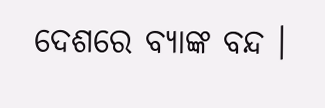ଦେଶରେ ବ୍ୟାଙ୍କ ବନ୍ଦ ।